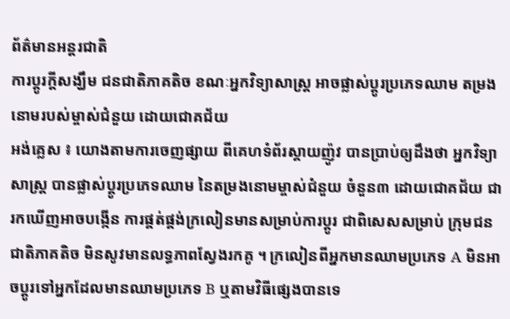ព័ត៌មានអន្តរជាតិ
ការប្តូរក្តីសង្ឃឹម ជនជាតិភាគតិច ខណៈអ្នកវិទ្យាសាស្ត្រ អាចផ្លាស់ប្តូរប្រភេទឈាម តម្រងនោមរបស់ម្ចាស់ជំនួយ ដោយជោគជ័យ
អង់គ្លេស ៖ យោងតាមការចេញផ្សាយ ពីគេហទំព័រស្គាយញ៉ូវ បានប្រាប់ឲ្យដឹងថា អ្នកវិទ្យាសាស្ត្រ បានផ្លាស់ប្តូរប្រភេទឈាម នៃតម្រងនោមម្ចាស់ជំនួយ ចំនួន៣ ដោយជោគជ័យ ជារកឃើញអាចបង្កើន ការផ្គត់ផ្គង់ក្រលៀនមានសម្រាប់ការប្តូរ ជាពិសេសសម្រាប់ ក្រុមជនជាតិភាគតិច មិនសូវមានលទ្ធភាពស្វែងរកគូ ។ ក្រលៀនពីអ្នកមានឈាមប្រភេទ A មិនអាចប្តូរទៅអ្នកដែលមានឈាមប្រភេទ B ឬតាមវិធីផ្សេងបានទេ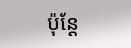ប៉ុន្តែ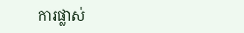ការផ្លាស់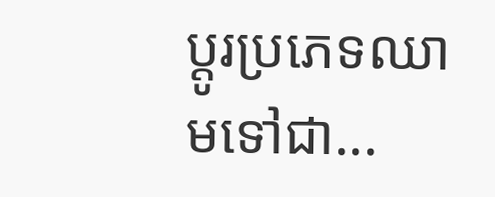ប្តូរប្រភេទឈាមទៅជា...